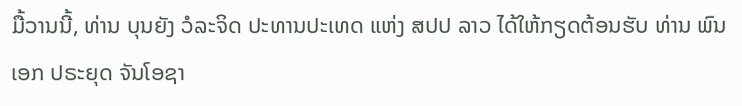ມື້ວານນີ້, ທ່ານ ບຸນຍັງ ວໍລະຈິດ ປະທານປະເທດ ແຫ່ງ ສປປ ລາວ ໄດ້ໃຫ້ກຽດຕ້ອນຮັບ ທ່ານ ພົນເອກ ປຣະຍຸດ ຈັນໂອຊາ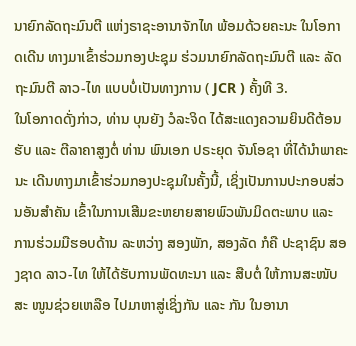ນາຍົກລັດຖະມົນຕີ ແຫ່ງຣາຊະອານາຈັກໄທ ພ້ອມດ້ວຍຄະນະ ໃນໂອກາດເດີນ ທາງມາເຂົ້າຮ່ວມກອງປະຊຸມ ຮ່ວມນາຍົກລັດຖະມົນຕີ ແລະ ລັດ ຖະມົນຕີ ລາວ-ໄທ ແບບບໍ່ເປັນທາງການ ( JCR ) ຄັ້ງທີ 3.
ໃນໂອກາດດັ່ງກ່າວ, ທ່ານ ບຸນຍັງ ວໍລະຈິດ ໄດ້ສະແດງຄວາມຍິນດີຕ້ອນຮັບ ແລະ ຕີລາຄາສູງຕໍ່ ທ່ານ ພົນເອກ ປຣະຍຸດ ຈັນໂອຊາ ທີ່ໄດ້ນຳພາຄະນະ ເດີນທາງມາເຂົ້າຮ່ວມກອງປະຊຸມໃນຄັ້ງນີ້, ເຊິ່ງເປັນການປະກອບສ່ວນອັນສຳຄັນ ເຂົ້າໃນການເສີມຂະຫຍາຍສາຍພົວພັນມິດຕະພາບ ແລະ ການຮ່ວມມືຮອບດ້ານ ລະຫວ່າງ ສອງພັກ, ສອງລັດ ກໍຄື ປະຊາຊົນ ສອງຊາດ ລາວ-ໄທ ໃຫ້ໄດ້ຮັບການພັດທະນາ ແລະ ສືບຕໍ່ ໃຫ້ການສະໜັບສະ ໜູນຊ່ວຍເຫລືອ ໄປມາຫາສູ່ເຊິ່ງກັນ ແລະ ກັນ ໃນອານາ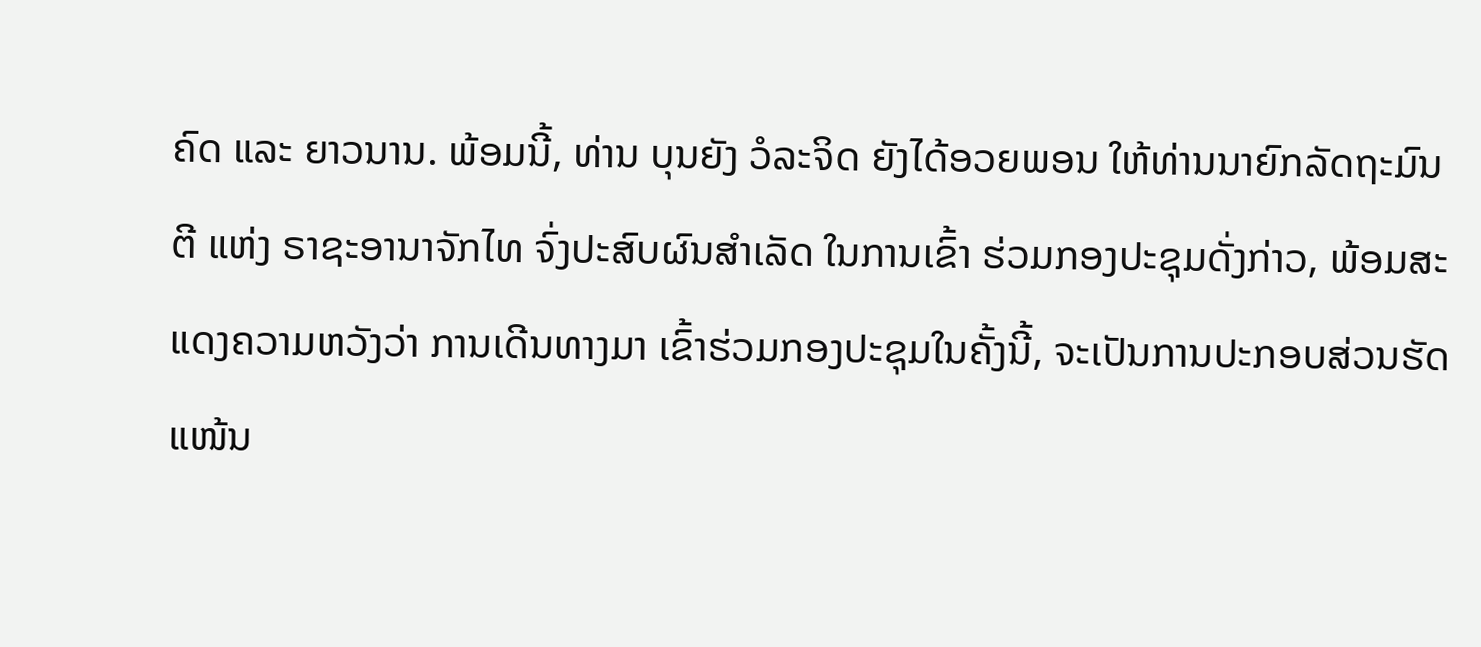ຄົດ ແລະ ຍາວນານ. ພ້ອມນີ້, ທ່ານ ບຸນຍັງ ວໍລະຈິດ ຍັງໄດ້ອວຍພອນ ໃຫ້ທ່ານນາຍົກລັດຖະມົນຕີ ແຫ່ງ ຣາຊະອານາຈັກໄທ ຈົ່ງປະສົບຜົນສຳເລັດ ໃນການເຂົ້າ ຮ່ວມກອງປະຊຸມດັ່ງກ່າວ, ພ້ອມສະແດງຄວາມຫວັງວ່າ ການເດີນທາງມາ ເຂົ້າຮ່ວມກອງປະຊຸມໃນຄັ້ງນີ້, ຈະເປັນການປະກອບສ່ວນຮັດ ແໜ້ນ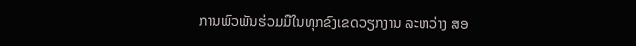ການພົວພັນຮ່ວມມືໃນທຸກຂົງເຂດວຽກງານ ລະຫວ່າງ ສອ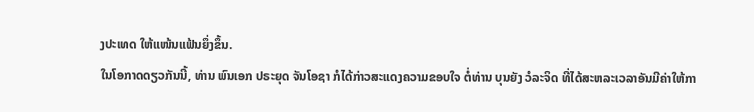ງປະເທດ ໃຫ້ແໜ້ນແຟ້ນຍຶ່ງຂຶ້ນ.
ໃນໂອກາດດຽວກັນນີ້, ທ່ານ ພົນເອກ ປຣະຍຸດ ຈັນໂອຊາ ກໍໄດ້ກ່າວສະແດງຄວາມຂອບໃຈ ຕໍ່ທ່ານ ບຸນຍັງ ວໍລະຈິດ ທີ່ໄດ້ສະຫລະເວລາອັນມີຄ່າໃຫ້ກາ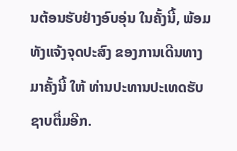ນຕ້ອນຮັບຢ່າງອົບອຸ່ນ ໃນຄັ້ງນີ້, ພ້ອມທັງແຈ້ງຈຸດປະສົງ ຂອງການເດີນທາງມາຄັ້ງນີ້ ໃຫ້ ທ່ານປະທານປະເທດຮັບຊາບຕື່ມອີກ.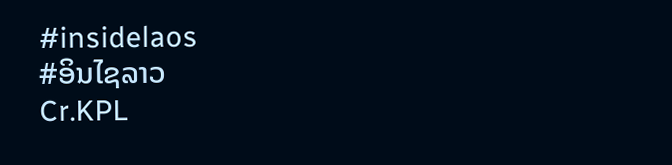#insidelaos
#ອິນໄຊລາວ
Cr.KPL